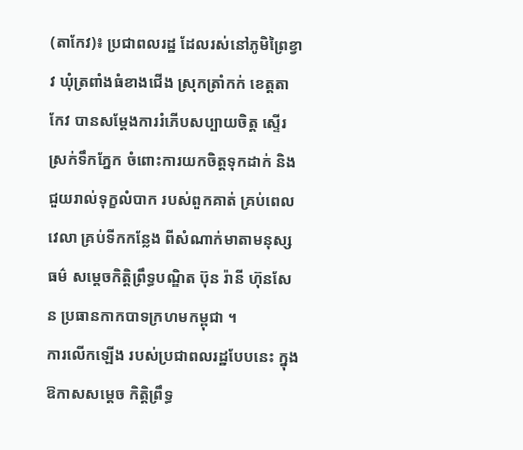(តាកែវ)៖ ប្រជាពលរដ្ឋ ដែលរស់នៅភូមិព្រៃខ្វាវ ឃុំត្រពាំងធំខាងជើង ស្រុកត្រាំកក់ ខេត្តតាកែវ បានសម្ដែងការរំភើបសប្បាយចិត្ដ ស្ទើរស្រក់ទឹកភ្នែក ចំពោះការយកចិត្ដទុកដាក់ និងជួយរាល់ទុក្ខលំបាក របស់ពួកគាត់ គ្រប់ពេលវេលា គ្រប់ទីកកន្លែង ពីសំណាក់មាតាមនុស្សធម៌ សម្ដេចកិត្ដិព្រឹទ្ធបណ្ឌិត ប៊ុន រ៉ានី ហ៊ុនសែន ប្រធានកាកបាទក្រហមកម្ពុជា ។
ការលើកឡើង របស់ប្រជាពលរដ្ឋបែបនេះ ក្នុងឱកាសសម្ដេច កិត្ដិព្រឹទ្ធ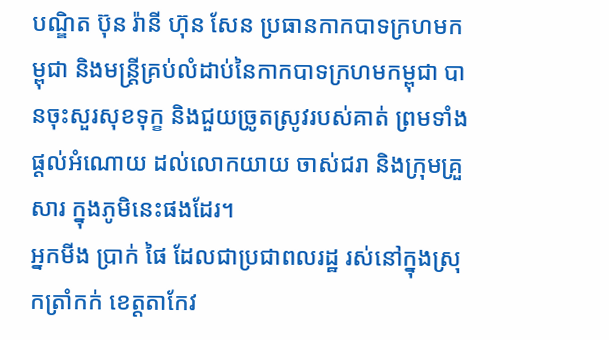បណ្ឌិត ប៊ុន រ៉ានី ហ៊ុន សែន ប្រធានកាកបាទក្រហមកម្ពុជា និងមន្ដ្រីគ្រប់លំដាប់នៃកាកបាទក្រហមកម្ពុជា បានចុះសួរសុខទុក្ខ និងជួយច្រូតស្រូវរបស់គាត់ ព្រមទាំងផ្ដល់អំណោយ ដល់លោកយាយ ចាស់ជរា និងក្រុមគ្រួសារ ក្នុងភូមិនេះផងដែរ។
អ្នកមីង ប្រាក់ ផៃ ដែលជាប្រជាពលរដ្ឋ រស់នៅក្នុងស្រុកត្រាំកក់ ខេត្ដតាកែវ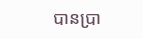បានប្រា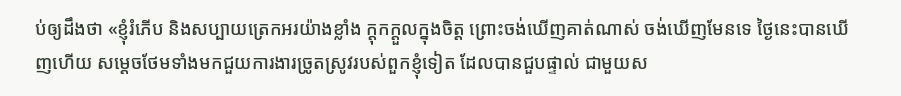ប់ឲ្យដឹងថា «ខ្ញុំរំភើប និងសប្បាយត្រេកអរយ៉ាងខ្លាំង ក្ដុកក្ដួលក្នុងចិត្ដ ព្រោះចង់ឃើញគាត់ណាស់ ចង់ឃើញមែនទេ ថ្ងៃនេះបានឃើញហើយ សម្ដេចថែមទាំងមកជួយការងារច្រូតស្រូវរបស់ពួកខ្ញុំទៀត ដែលបានជួបផ្ទាល់ ជាមួយស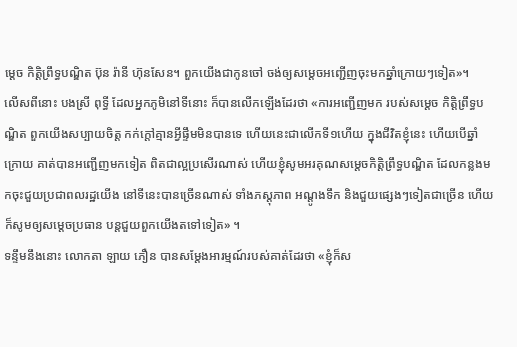ម្ដេច កិត្ដិព្រឹទ្ធបណ្ឌិត ប៊ុន រ៉ានី ហ៊ុនសែន។ ពួកយើងជាកូនចៅ ចង់ឲ្យសម្ដេចអញ្ជើញចុះមកឆ្នាំក្រោយៗទៀត»។
លើសពីនោះ បងស្រី ពុទ្ធី ដែលអ្នកភូមិនៅទីនោះ ក៏បានលើកឡើងដែរថា «ការអញ្ជើញមក របស់សម្ដេច កិត្ដិព្រឹទ្ធបណ្ឌិត ពួកយើងសប្បាយចិត្ដ កក់ក្ដៅគ្មានអ្វីផ្ទឹមមិនបានទេ ហើយនេះជាលើកទី១ហើយ ក្នុងជីវិតខ្ញុំនេះ ហើយបើឆ្នាំក្រោយ គាត់បានអញ្ជើញមកទៀត ពិតជាល្អប្រសើរណាស់ ហើយខ្ញុំសូមអរគុណសម្ដេចកិត្ដិព្រឹទ្ធបណ្ឌិត ដែលកន្លងមកចុះជួយប្រជាពលរដ្ឋយើង នៅទីនេះបានច្រើនណាស់ ទាំងភស្ដុភាព អណ្ដូងទឹក និងជួយផ្សេងៗទៀតជាច្រើន ហើយក៏សូមឲ្យសម្ដេចប្រធាន បន្ដជួយពួកយើងតទៅទៀត» ។
ទន្ទឹមនឹងនោះ លោកតា ឡាយ ភឿន បានសម្ដែងអារម្មណ៍របស់គាត់ដែរថា «ខ្ញុំក៏ស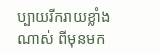ប្បាយរីករាយខ្លាំងណាស់ ពីមុនមក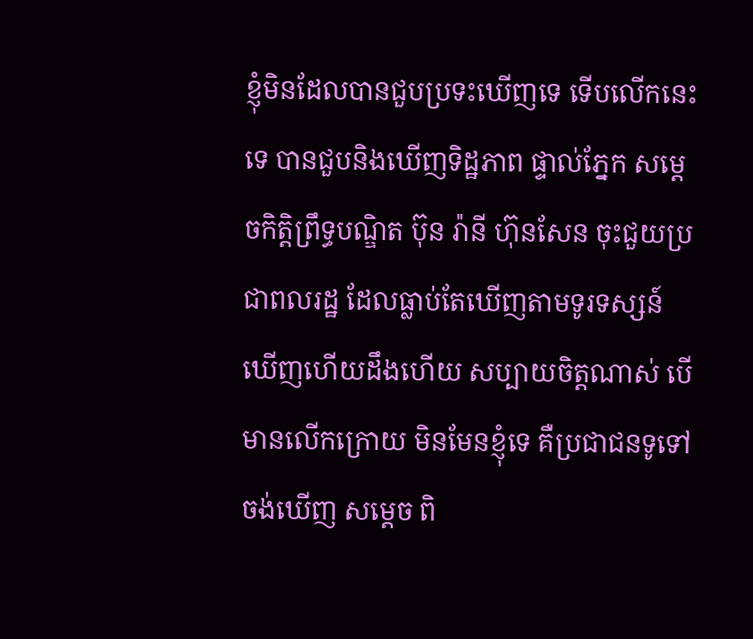ខ្ញុំមិនដែលបានជួបប្រទះឃើញទេ ទើបលើកនេះទេ បានជួបនិងឃើញទិដ្ឋភាព ផ្ទាល់ភ្នែក សម្ដេចកិត្ដិព្រឹទ្ធបណ្ឌិត ប៊ុន រ៉ានី ហ៊ុនសែន ចុះជួយប្រជាពលរដ្ឋ ដែលធ្លាប់តែឃើញតាមទូរទស្សន៍ ឃើញហើយដឹងហើយ សប្បាយចិត្ដណាស់ បើមានលើកក្រោយ មិនមែនខ្ញុំទេ គឺប្រជាជនទូទៅ ចង់ឃើញ សម្ដេច ពិ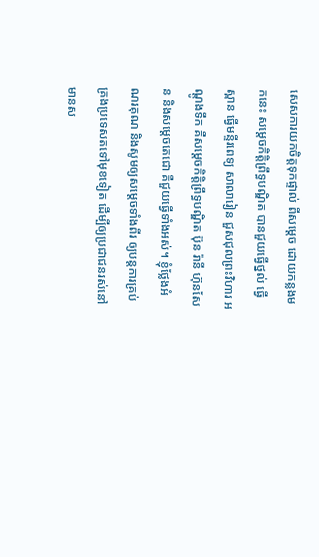សេសការយកចិត្ដទុកផ្ទាល់ ពីសម្ដេច ដោយកន្លងមកនេះ សម្ដេចកិត្ដិព្រឹទ្ធបណ្ឌិត បានជួយធ្វើថ្នល់ ធ្វើស្ពាន ធ្វើមន្ទីរពេទ្យ សាលារៀន ជួសជុលព្រះវិហារ អណ្ដូងទឹក គឺសម្ដេចកិត្ដិព្រឹទ្ធបណ្ឌិត ប៊ុន រ៉ានី ហ៊ុនសែន និងសម្ដេចតេជោ គឺជួយធ្វើទាំងអស់។ ខ្ញុំថ្លែងអំណរគុណ និងសូមឲ្យសម្ដេចទាំងពីរ ឲ្យបន្ដការគ្រប់គ្រងប្រទេសតទៅមុខទៀត ដើម្បីឲ្យប្រជាជនរស់នៅមានស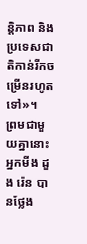ន្ដិភាព និងប្រទេសជាតិកាន់រីកចម្រើនរហូតទៅ»។
ព្រមជាមួយគ្នានោះ អ្នកមីង ដួង រ៉េន បានថ្លែង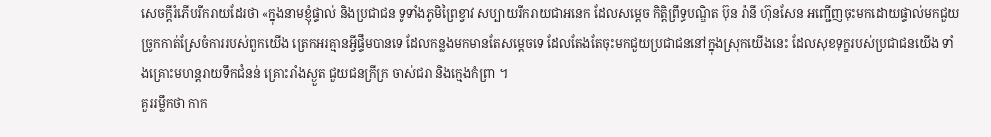សេចក្ដីរំភើបរីករាយដែរថា «ក្នុងនាមខ្ញុំផ្ទាល់ និងប្រជាជន ទូទាំងភូមិព្រៃខ្វាវ សប្បាយរីករាយជាអនេក ដែលសម្ដេច កិត្ដិព្រឹទ្ធបណ្ឌិត ប៊ុន រ៉ានី ហ៊ុនសែន អញ្ជើញចុះមកដោយផ្ទាល់មកជួយច្រូកកាត់ស្រែចំការរបស់ពួកយើង ត្រេកអរគ្មានអ្វីផ្ទឹមបានទេ ដែលកន្លងមកមានតែសម្ដេចទេ ដែលតែងតែចុះមកជួយប្រជាជននៅក្នុងស្រុកយើងនេះ ដែលសុខទុក្ខរបស់ប្រជាជនយើង ទាំងគ្រោះមហន្ដរាយទឹកជំនន់ គ្រោះរាំងស្ងួត ជួយជនក្រីក្រ ចាស់ជរា និងក្មេងកំព្រា ។
គួររម្លឹកថា កាក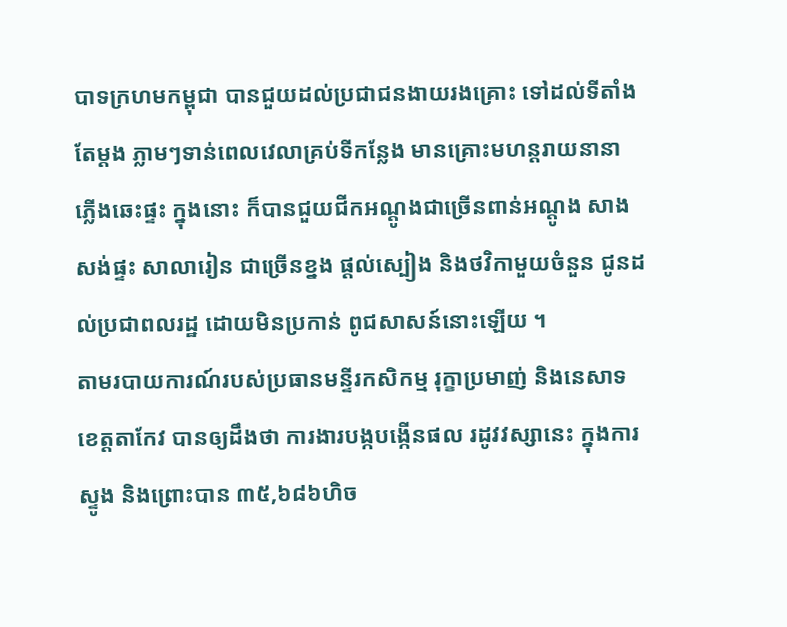បាទក្រហមកម្ពុជា បានជួយដល់ប្រជាជនងាយរងគ្រោះ ទៅដល់ទីតាំងតែម្ដង ភ្លាមៗទាន់ពេលវេលាគ្រប់ទីកន្លែង មានគ្រោះមហន្ដរាយនានា ភ្លើងឆេះផ្ទះ ក្នុងនោះ ក៏បានជួយជីកអណ្តូងជាច្រើនពាន់អណ្តូង សាងសង់ផ្ទះ សាលារៀន ជាច្រើនខ្នង ផ្ដល់ស្បៀង និងថវិកាមួយចំនួន ជូនដល់ប្រជាពលរដ្ឋ ដោយមិនប្រកាន់ ពូជសាសន៍នោះឡើយ ។
តាមរបាយការណ៍របស់ប្រធានមន្ទីរកសិកម្ម រុក្ខាប្រមាញ់ និងនេសាទខេត្ដតាកែវ បានឲ្យដឹងថា ការងារបង្កបង្កើនផល រដូវវស្សានេះ ក្នុងការស្ទូង និងព្រោះបាន ៣៥,៦៨៦ហិច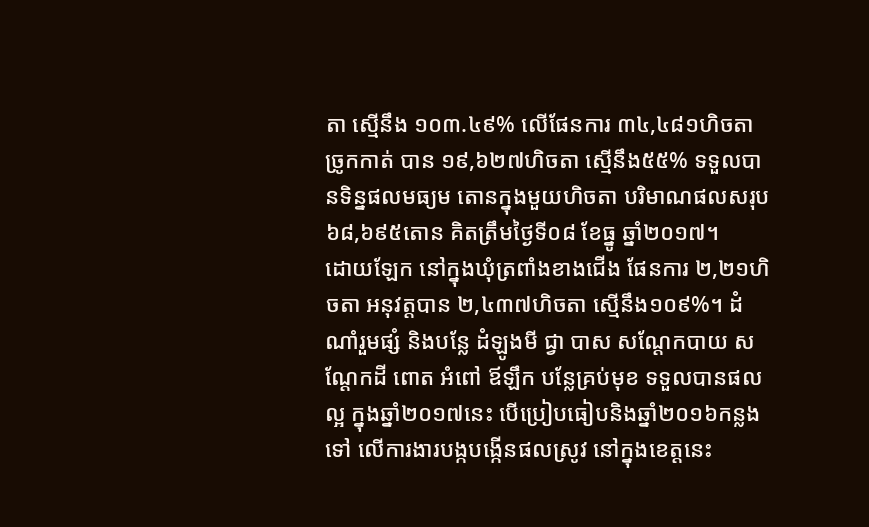តា ស្មើនឹង ១០៣.៤៩% លើផែនការ ៣៤,៤៨១ហិចតា ច្រូកកាត់ បាន ១៩,៦២៧ហិចតា ស្មើនឹង៥៥% ទទួលបានទិន្នផលមធ្យម តោនក្នុងមួយហិចតា បរិមាណផលសរុប ៦៨,៦៩៥តោន គិតត្រឹមថ្ងៃទី០៨ ខែធ្នូ ឆ្នាំ២០១៧។
ដោយឡែក នៅក្នុងឃុំត្រពាំងខាងជើង ផែនការ ២,២១ហិចតា អនុវត្ដបាន ២,៤៣៧ហិចតា ស្មើនឹង១០៩%។ ដំណាំរួមផ្សំ និងបន្លែ ដំឡូងមី ជ្វា បាស សណ្ដែកបាយ សណ្ដែកដី ពោត អំពៅ ឪឡឹក បន្លែគ្រប់មុខ ទទួលបានផលល្អ ក្នុងឆ្នាំ២០១៧នេះ បើប្រៀបធៀបនិងឆ្នាំ២០១៦កន្លងទៅ លើការងារបង្កបង្កើនផលស្រូវ នៅក្នុងខេត្ដនេះ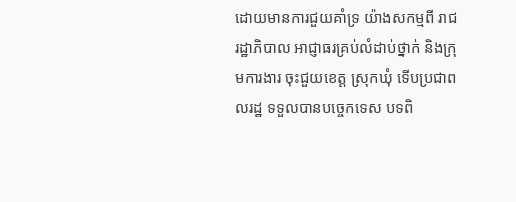ដោយមានការជួយគាំទ្រ យ៉ាងសកម្មពី រាជរដ្ឋាភិបាល អាជ្ញាធរគ្រប់លំដាប់ថ្នាក់ និងក្រុមការងារ ចុះជួយខេត្ដ ស្រុកឃុំ ទើបប្រជាពលរដ្ឋ ទទួលបានបច្ចេកទេស បទពិ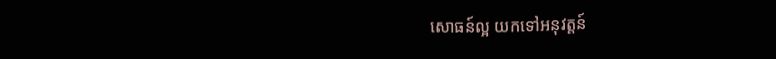សោធន៍ល្អ យកទៅអនុវត្ដន៍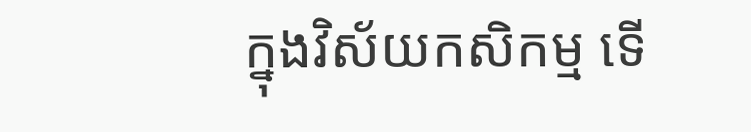ក្នុងវិស័យកសិកម្ម ទើ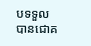បទទួលបានជោគ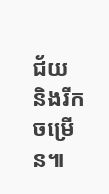ជ័យ និងរីកចម្រើន៕